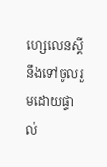ហ្សេលេនស្គី នឹងទៅចូលរួមដោយផ្ទាល់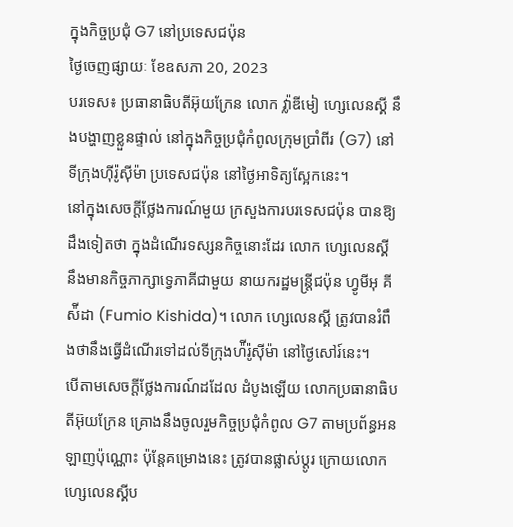ក្នុងកិច្ចប្រជុំ G7 នៅប្រទេសជប៉ុន
ថ្ងៃចេញផ្សាយៈ ខែឧសភា 20, 2023
បរទេស៖ ប្រធានាធិបតីអ៊ុយក្រែន លោក វ្ល៉ាឌីមៀ ហ្សេលេនស្គី នឹងបង្ហាញខ្លួនផ្ទាល់ នៅក្នុងកិច្ចប្រជុំកំពូលក្រុមប្រាំពីរ (G7) នៅទីក្រុងហ៊ីរ៉ូស៊ីម៉ា ប្រទេសជប៉ុន នៅថ្ងៃអាទិត្យស្អែកនេះ។
នៅក្នុងសេចក្ដីថ្លែងការណ៍មួយ ក្រសួងការបរទេសជប៉ុន បានឱ្យដឹងទៀតថា ក្នុងដំណើរទស្សនកិច្ចនោះដែរ លោក ហ្សេលេនស្គី នឹងមានកិច្ចភាក្សាទ្វេភាគីជាមួយ នាយករដ្ឋមន្ត្រីជប៉ុន ហ្វូមីអុ គីស៉ីដា (Fumio Kishida)។ លោក ហ្សេលេនស្គី ត្រូវបានរំពឹងថានឹងធ្វើដំណើរទៅដល់ទីក្រុងហ៉ីរ៉ូស៊ីម៉ា នៅថ្ងៃសៅរ៍នេះ។
បើតាមសេចក្ដីថ្លែងការណ៍ដដែល ដំបូងឡើយ លោកប្រធានាធិបតីអ៊ុយក្រែន គ្រោងនឹងចូលរួមកិច្ចប្រជុំកំពូល G7 តាមប្រព័ន្ធអនឡាញប៉ុណ្ណោះ ប៉ុន្តែគម្រោងនេះ ត្រូវបានផ្លាស់ប្ដូរ ក្រោយលោក ហ្សេលេនស្គីប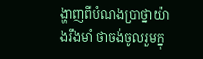ង្ហាញពីបំណងប្រាថ្នាយ៉ាងរឹងមាំ ថាចង់ចូលរួមក្នុ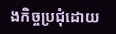ងកិច្ចប្រជុំដោយ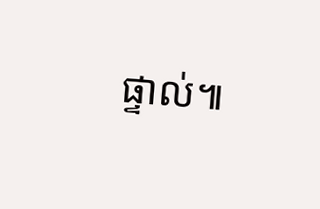ផ្ទាល់៕